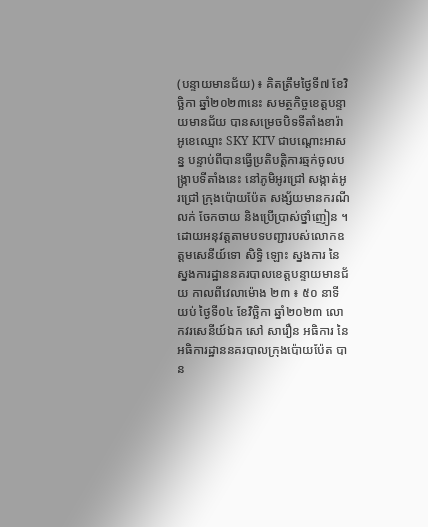(បន្ទាយមានជ័យ) ៖ គិតត្រឹមថ្ងៃទី៧ ខែវិច្ឆិកា ឆ្នាំ២០២៣នេះ សមត្ថកិច្ចខេត្តបន្ទាយមានជ័យ បានសម្រេចបិទទីតាំងខារ៉ាអូខេឈ្មោះ SKY KTV ជាបណ្តោះអាសន្ន បន្ទាប់ពីបានធ្វើប្រតិបត្តិការឆ្មក់ចូលបង្ក្រាបទីតាំងនេះ នៅភូមិអូរជ្រៅ សង្កាត់អូរជ្រៅ ក្រុងប៉ោយប៉ែត សង្ស័យមានករណីលក់ ចែកចាយ និងប្រើប្រាស់ថ្នាំញៀន ។
ដោយអនុវត្តតាមបទបញ្ជារបស់លោកឧត្តមសេនីយ៍ទោ សិទ្ធិ ឡោះ ស្នងការ នៃស្នងការដ្ឋាននគរបាលខេត្តបន្ទាយមានជ័យ កាលពីវេលាម៉ោង ២៣ ៖ ៥០ នាទីយប់ ថ្ងៃទី០៤ ខែវិច្ឆិកា ឆ្នាំ២០២៣ លោកវរសេនីយ៍ឯក សៅ សារឿន អធិការ នៃអធិការដ្ឋាននគរបាលក្រុងប៉ោយប៉ែត បាន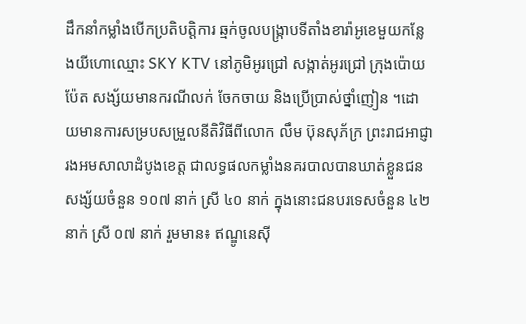ដឹកនាំកម្លាំងបើកប្រតិបត្តិការ ឆ្មក់ចូលបង្ក្រាបទីតាំងខារ៉ាអូខេមួយកន្លែងយីហោឈ្មោះ SKY KTV នៅភូមិអូរជ្រៅ សង្កាត់អូរជ្រៅ ក្រុងប៉ោយប៉ែត សង្ស័យមានករណីលក់ ចែកចាយ និងប្រើប្រាស់ថ្នាំញៀន ។ដោយមានការសម្របសម្រួលនីតិវិធីពីលោក លឹម ប៊ុនសុភ័ក្រ ព្រះរាជអាជ្ញារងអមសាលាដំបូងខេត្ត ជាលទ្ធផលកម្លាំងនគរបាលបានឃាត់ខ្លួនជនសង្ស័យចំនួន ១០៧ នាក់ ស្រី ៤០ នាក់ ក្នុងនោះជនបរទេសចំនួន ៤២ នាក់ ស្រី ០៧ នាក់ រួមមាន៖ ឥណ្ឌូនេស៊ី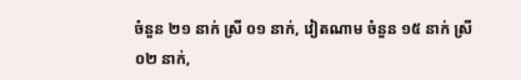ចំនួន ២១ នាក់ ស្រី ០១ នាក់, វៀតណាម ចំនួន ១៥ នាក់ ស្រី ០២ នាក់,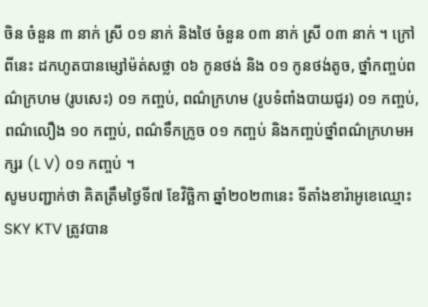ចិន ចំនួន ៣ នាក់ ស្រី ០១ នាក់ និងថៃ ចំនួន ០៣ នាក់ ស្រី ០៣ នាក់ ។ ក្រៅពីនេះ ដកហូតបានម្សៅម៉ត់សថ្លា ០៦ កូនថង់ និង ០១ កូនថង់តូច, ថ្នាំកញ្ចប់ពណ៌ក្រហម (រូបសេះ) ០១ កញ្ចប់, ពណ៌ក្រហម (រូបទំពាំងបាយជូរ) ០១ កញ្ចប់, ពណ៌លឿង ១០ កញ្ចប់, ពណ៌ទឹកក្រូច ០១ កញ្ចប់ និងកញ្ចប់ថ្នាំពណ៌ក្រហមអក្សរ (L V) ០១ កញ្ចប់ ។
សូមបញ្ជាក់ថា គិតត្រឹមថ្ងៃទី៧ ខែវិច្ឆិកា ឆ្នាំ២០២៣នេះ ទីតាំងខារ៉ាអូខេឈ្មោះ SKY KTV ត្រូវបាន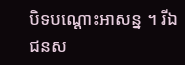បិទបណ្តោះអាសន្ន ។ រីឯជនស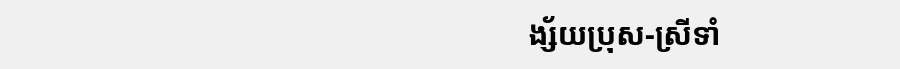ង្ស័យប្រុស-ស្រីទាំ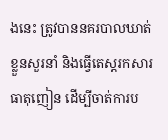ងនេះ ត្រូវបាននគរបាលឃាត់ខ្លួនសួរនាំ និងធ្វើតេស្តរកសារធាតុញៀន ដើម្បីចាត់ការប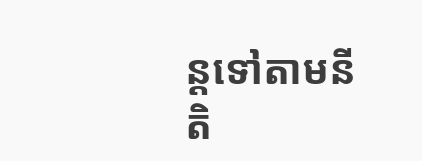ន្តទៅតាមនីតិ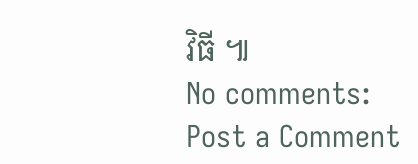វិធី ៕
No comments:
Post a Comment